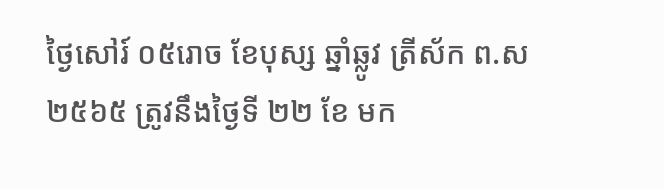ថ្ងៃសៅរ៍ ០៥រោច ខែបុស្ស ឆ្នាំឆ្លូវ ត្រីស័ក ព.ស ២៥៦៥ ត្រូវនឹងថ្ងៃទី ២២ ខែ មក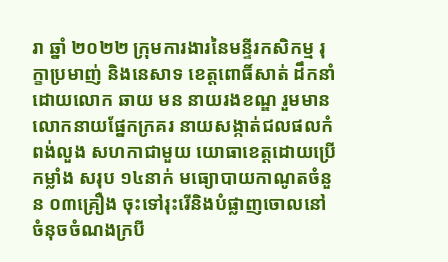រា ឆ្នាំ ២០២២ ក្រុមការងារនៃមន្ទីរកសិកម្ម រុក្ខាប្រមាញ់ និងនេសាទ ខេត្ដពោធិ៍សាត់ ដឹកនាំដោយលោក ឆាយ មន នាយរងខណ្ឌ រួមមានលោកនាយផ្នែកក្រគរ នាយសង្កាត់ជលផលកំពង់លួង សហកាជាមួយ យោធាខេត្ដដោយប្រើកម្លាំង សរុប ១៤នាក់ មធ្យោបាយកាណូតចំនួន ០៣គ្រឿង ចុះទៅរុះរើនិងបំផ្លាញចោលនៅ ចំនុចចំណងក្របី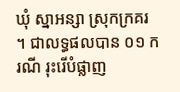ឃុំ ស្នាអន្សា ស្រុកក្រគរ ។ ជាលទ្ធផលបាន ០១ ករណី រុះរើបំផ្លាញ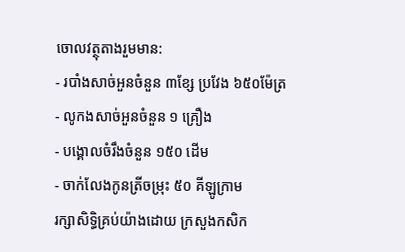ចោលវត្ថុតាងរួមមាន:
- របាំងសាច់អួនចំនួន ៣ខ្សែ ប្រវែង ៦៥០ម៉ែត្រ
- លូកងសាច់អួនចំនួន ១ គ្រឿង
- បង្គោលចំរឹងចំនួន ១៥០ ដើម
- ចាក់លែងកូនត្រីចម្រុះ ៥០ គីឡូក្រាម
រក្សាសិទិ្ធគ្រប់យ៉ាងដោយ ក្រសួងកសិក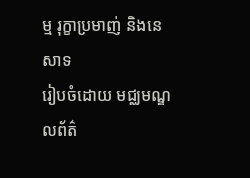ម្ម រុក្ខាប្រមាញ់ និងនេសាទ
រៀបចំដោយ មជ្ឈមណ្ឌលព័ត៌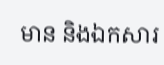មាន និងឯកសារ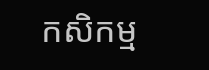កសិកម្ម